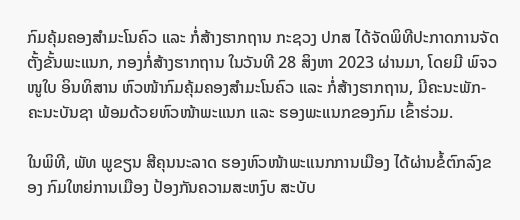ກົມຄຸ້ມຄອງສຳມະໂນຄົວ ແລະ ກໍ່ສ້າງຮາກຖານ ກະຊວງ ປກສ ໄດ້ຈັດພິທີປະກາດການຈັດຕັ້ງຂັ້ນພະແນກ, ກອງກໍ່ສ້າງຮາກຖານ ໃນວັນທີ 28 ສິງຫາ 2023 ຜ່ານມາ, ໂດຍມີ ພົຈວ ໜູໃບ ອິນທິສານ ຫົວໜ້າກົມຄຸ້ມຄອງສຳມະໂນຄົວ ແລະ ກໍ່ສ້າງຮາກຖານ, ມີຄະນະພັກ-ຄະນະບັນຊາ ພ້ອມດ້ວຍຫົວໜ້າພະແນກ ແລະ ຮອງພະແນກຂອງກົມ ເຂົ້າຮ່ວມ.

ໃນພິທີ, ພັທ ພູຂຽນ ສີຄຸນນະລາດ ຮອງຫົວໜ້າພະແນກການເມືອງ ໄດ້ຜ່ານຂໍ້ຕົກລົງຂອງ ກົມໃຫຍ່ການເມືອງ ປ້ອງກັນຄວາມສະຫງົບ ສະບັບ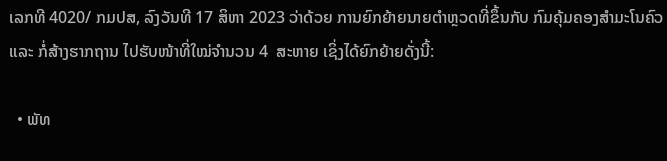ເລກທີ 4020/ ກມປສ, ລົງວັນທີ 17 ສິຫາ 2023 ວ່າດ້ວຍ ການຍົກຍ້າຍນາຍຕໍາຫຼວດທີ່ຂຶ້ນກັບ ກົມຄຸ້ມຄອງສໍາມະໂນຄົວ ແລະ ກໍ່ສ້າງຮາກຖານ ໄປຮັບໜ້າທີ່ໃໝ່ຈຳນວນ 4  ສະຫາຍ ເຊິ່ງໄດ້ຍົກຍ້າຍດັ່ງນີ້:

  • ພັທ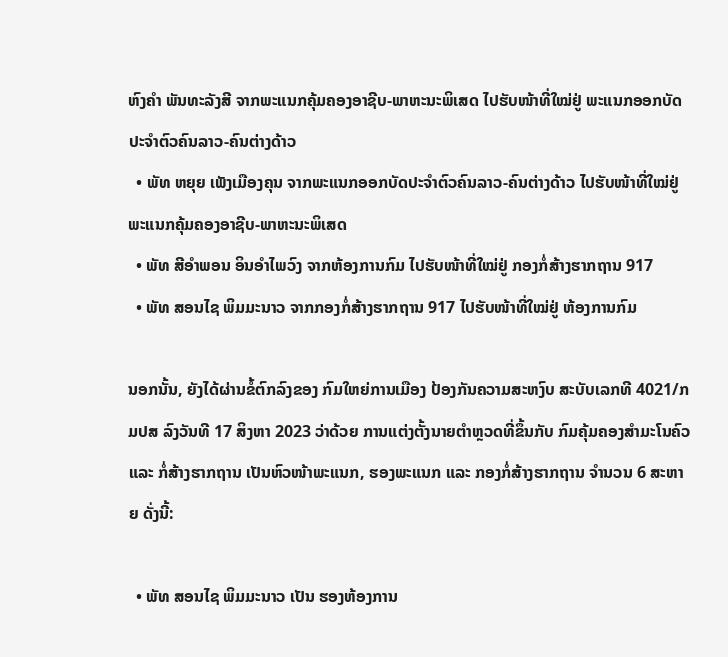ຫົງຄຳ ພັນທະລັງສີ ຈາກພະແນກຄຸ້ມຄອງອາຊີບ-ພາຫະນະພິເສດ ໄປຮັບໜ້າທີ່ໃໝ່ຢູ່ ພະແນກອອກບັດປະຈໍາຕົວຄົນລາວ-ຄົນຕ່າງດ້າວ
  • ພັທ ຫຍຸຍ ເພັງເມືອງຄຸນ ຈາກພະແນກອອກບັດປະຈໍາຕົວຄົນລາວ-ຄົນຕ່າງດ້າວ ໄປຮັບໜ້າທີ່ໃໝ່ຢູ່ ພະແນກຄຸ້ມຄອງອາຊີບ-ພາຫະນະພິເສດ
  • ພັທ ສີອຳພອນ ອິນອຳໄພວົງ ຈາກຫ້ອງການກົມ ໄປຮັບໜ້າທີ່ໃໝ່ຢູ່ ກອງກໍ່ສ້າງຮາກຖານ 917
  • ພັທ ສອນໄຊ ພິມມະນາວ ຈາກກອງກໍ່ສ້າງຮາກຖານ 917 ໄປຮັບໜ້າທີ່ໃໝ່ຢູ່ ຫ້ອງການກົມ

ນອກນັ້ນ, ຍັງໄດ້ຜ່ານຂໍ້ຕົກລົງຂອງ ກົມໃຫຍ່ການເມືອງ ປ້ອງກັນຄວາມສະຫງົບ ສະບັບເລກທີ 4021/ກມປສ ລົງວັນທີ 17 ສິງຫາ 2023 ວ່າດ້ວຍ ການແຕ່ງຕັ້ງນາຍຕໍາຫຼວດທີ່ຂຶ້ນກັບ ກົມຄຸ້ມຄອງສໍາມະໂນຄົວ ແລະ ກໍ່ສ້າງຮາກຖານ ເປັນຫົວໜ້າພະແນກ, ຮອງພະແນກ ແລະ ກອງກໍ່ສ້າງຮາກຖານ ຈຳນວນ 6 ສະຫາຍ ດັ່ງນີ້:

  • ພັທ ສອນໄຊ ພິມມະນາວ ເປັນ ຮອງຫ້ອງການ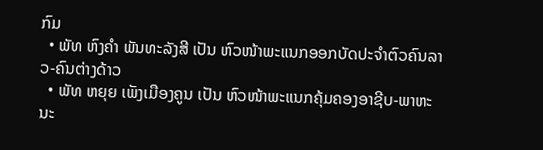ກົມ
  • ພັທ ຫົງຄຳ ພັນທະລັງສີ ເປັນ ຫົວໜ້າພະແນກອອກບັດປະຈຳຕົວຄົນລາວ-ຄົນຕ່າງດ້າວ
  • ພັທ ຫຍຸຍ ເພັງເມືອງຄູນ ເປັນ ຫົວໜ້າພະແນກຄຸ້ມຄອງອາຊີບ-ພາຫະນະ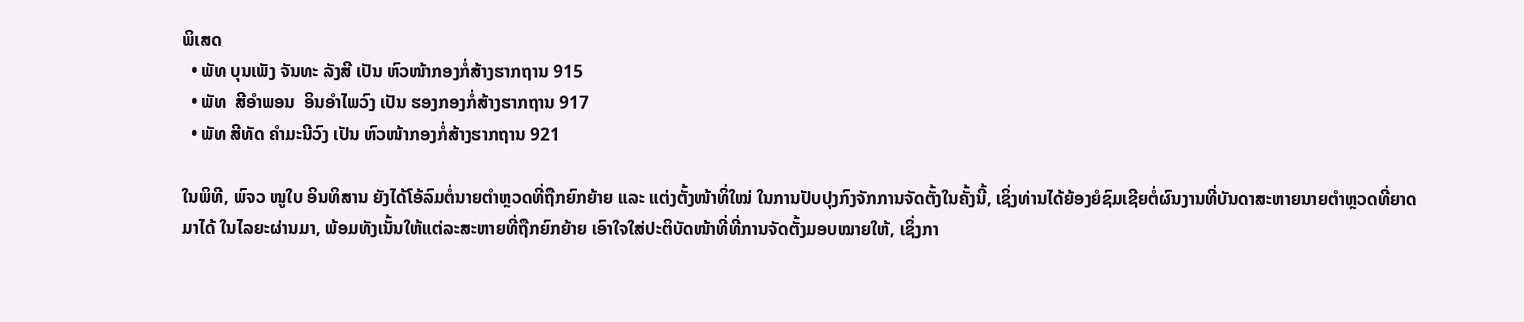ພິເສດ
  • ພັທ ບຸນເພັງ ຈັນທະ ລັງສີ ເປັນ ຫົວໜ້າກອງກໍ່ສ້າງຮາກຖານ 915
  • ພັທ  ສີອຳພອນ  ອິນອຳໄພວົງ ເປັນ ຮອງກອງກໍ່ສ້າງຮາກຖານ 917
  • ພັທ ສີທັດ ຄຳມະນີວົງ ເປັນ ຫົວໜ້າກອງກໍ່ສ້າງຮາກຖານ 921

ໃນພິທີ, ພົຈວ ໜູໃບ ອິນທິສານ ຍັງໄດ້ໂອ້ລົມຕໍ່ນາຍຕຳຫຼວດທີ່ຖືກຍົກຍ້າຍ ແລະ ແຕ່ງຕັ້ງໜ້າທິ່ໃໝ່ ໃນການປັບປຸງກົງຈັກການຈັດຕັ້ງໃນຄັ້ງນີ້, ເຊິ່ງທ່ານໄດ້ຍ້ອງຍໍຊົມເຊີຍຕໍ່ຜົນງານທີ່ບັນດາສະຫາຍນາຍຕຳຫຼວດທີ່ຍາດມາໄດ້ ໃນໄລຍະຜ່ານມາ, ພ້ອມທັງເນັ້ນໃຫ້ແຕ່ລະສະຫາຍທີ່ຖືກຍົກຍ້າຍ ເອົາໃຈໃສ່ປະຕິບັດໜ້າທີ່ທີ່ການຈັດຕັ້ງມອບໝາຍໃຫ້, ເຊິ່ງກາ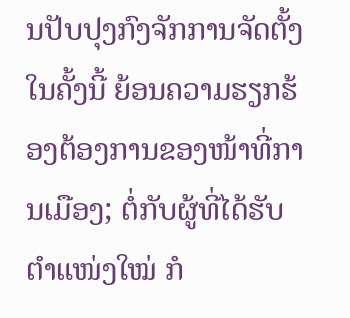ນປັບປຸງກົງຈັກການຈັດຕັ້ງໃນຄັ້ງນີ້ ຍ້ອນຄວາມຮຽກຮ້ອງຕ້ອງການຂອງໜ້າທີ່ການເມືອງ; ຕໍ່ກັບຜູ້ທີ່ໄດ້ຮັບຕຳແໜ່ງໃໝ່ ກໍ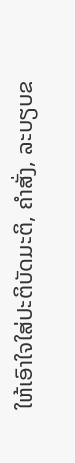ໃຫ້ເອົາໃຈໃສ່ປະຕິບັດມະຕິ, ຄຳສັ່ງ, ລະບຽບຂ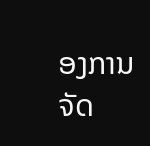ອງການຈັດ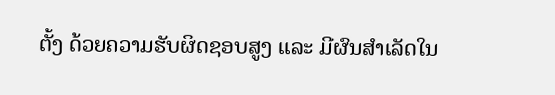ຕັ້ງ ດ້ວຍຄວາມຮັບຜິດຊອບສູງ ແລະ ມີຜົນສຳເລັດໃນ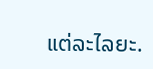ແຕ່ລະໄລຍະ.